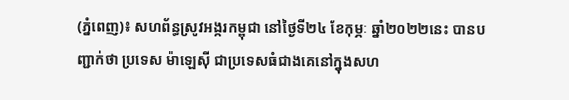(ភ្នំពេញ)៖ សហព័ន្ធស្រូវអង្ករកម្ពុជា នៅថ្ងៃទី២៤ ខែកុម្ភៈ ឆ្នាំ២០២២នេះ បានបញ្ជាក់ថា ប្រទេស ម៉ាឡេស៊ី ជាប្រទេសធំជាងគេនៅក្នុងសហ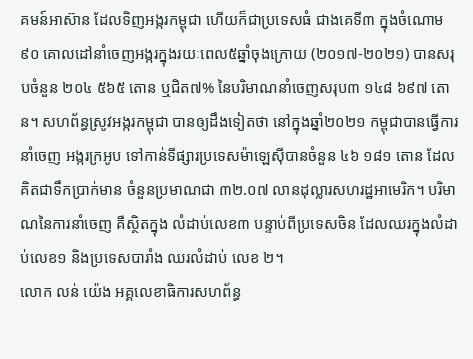គមន៍អាស៊ាន ដែលទិញអង្ករកម្ពុជា ហើយក៏ជាប្រទេសធំ ជាងគេទី៣ ក្នុងចំណោម៩០ គោលដៅនាំចេញអង្ករក្នុងរយៈពេល៥ឆ្នាំចុងក្រោយ (២០១៧-២០២១) បានសរុបចំនួន ២០៤ ៥៦៥ តោន ឬជិត៧% នៃបរិមាណនាំចេញសរុប៣ ១៤៨ ៦៩៧ តោន។ សហព័ន្ធស្រូវអង្ករកម្ពុជា បានឲ្យដឹងទៀតថា នៅក្នុងឆ្នាំ២០២១ កម្ពុជាបានធ្វើការនាំចេញ អង្ករក្រអូប ទៅកាន់ទីផ្សារប្រទេសម៉ាឡេស៊ីបានចំនួន ៤៦ ១៨១ តោន ដែលគិតជាទឹកប្រាក់មាន ចំនួនប្រមាណជា ៣២.០៧ លានដុល្លារសហរដ្ឋអាមេរិក។ បរិមាណនៃការនាំចេញ គឺស្ថិតក្នុង លំដាប់លេខ៣ បន្ទាប់ពីប្រទេសចិន ដែលឈរក្នុងលំដាប់លេខ១ និងប្រទេសបារាំង ឈរលំដាប់ លេខ ២។
លោក លន់ យ៉េង អគ្គលេខាធិការសហព័ន្ធ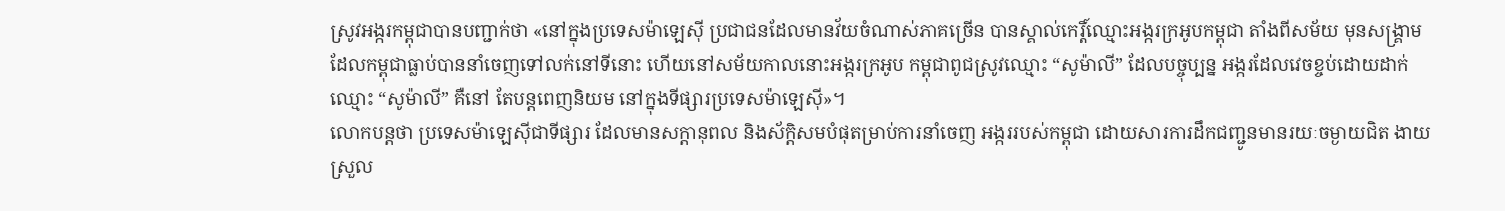ស្រូវអង្ករកម្ពុជាបានបញ្ជាក់ថា «នៅក្នុងប្រទេសម៉ាឡេស៊ី ប្រជាជនដែលមានវ័យចំណាស់ភាគច្រើន បានស្គាល់កេរ្តិ៍ឈ្មោះអង្ករក្រអូបកម្ពុជា តាំងពីសម័យ មុនសង្គ្រាម ដែលកម្ពុជាធ្លាប់បាននាំចេញទៅលក់នៅទីនោះ ហើយនៅសម័យកាលនោះអង្ករក្រអូប កម្ពុជាពូជស្រូវឈ្មោះ “សូម៉ាលី” ដែលបច្ចុប្បន្ន អង្ករដែលវេចខ្ចប់ដោយដាក់ឈ្មោះ “សូម៉ាលី” គឺនៅ តែបន្តពេញនិយម នៅក្នុងទីផ្សារប្រទេសម៉ាឡេស៊ី»។
លោកបន្តថា ប្រទេសម៉ាឡេស៊ីជាទីផ្សារ ដែលមានសក្តានុពល និងស័ក្តិសមបំផុតម្រាប់ការនាំចេញ អង្កររបស់កម្ពុជា ដោយសារការដឹកជញ្ជូនមានរយៈចម្ងាយជិត ងាយស្រួល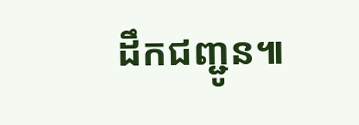ដឹកជញ្ជូន៕